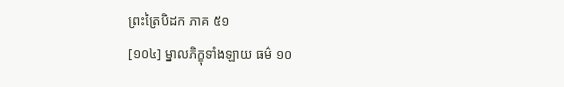ព្រះត្រៃបិដក ភាគ ៥១
[១០៤] ម្នាលភិក្ខុទាំងឡាយ ធម៌ ១០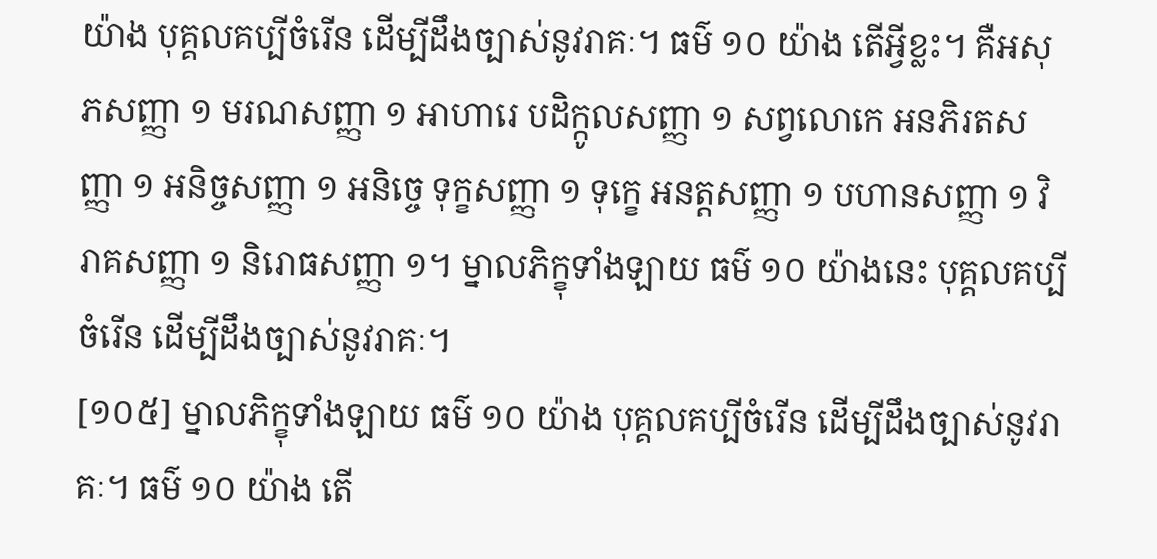យ៉ាង បុគ្គលគប្បីចំរើន ដើម្បីដឹងច្បាស់នូវរាគៈ។ ធម៌ ១០ យ៉ាង តើអ្វីខ្លះ។ គឺអសុភសញ្ញា ១ មរណសញ្ញា ១ អាហារេ បដិក្កូលសញ្ញា ១ សព្វលោកេ អនភិរតសញ្ញា ១ អនិច្ចសញ្ញា ១ អនិច្ចេ ទុក្ខសញ្ញា ១ ទុក្ខេ អនត្តសញ្ញា ១ បហានសញ្ញា ១ វិរាគសញ្ញា ១ និរោធសញ្ញា ១។ ម្នាលភិក្ខុទាំងឡាយ ធម៌ ១០ យ៉ាងនេះ បុគ្គលគប្បីចំរើន ដើម្បីដឹងច្បាស់នូវរាគៈ។
[១០៥] ម្នាលភិក្ខុទាំងឡាយ ធម៌ ១០ យ៉ាង បុគ្គលគប្បីចំរើន ដើម្បីដឹងច្បាស់នូវរាគៈ។ ធម៌ ១០ យ៉ាង តើ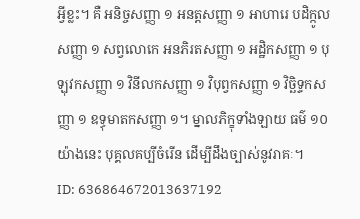អ្វីខ្លះ។ គឺ អនិច្ចសញ្ញា ១ អនត្តសញ្ញា ១ អាហារេ បដិក្កូលសញ្ញា ១ សព្វលោកេ អនភិរតសញ្ញា ១ អដ្ឋិកសញ្ញា ១ បុឡុវកសញ្ញា ១ វិនីលកសញ្ញា ១ វិបុព្វកសញ្ញា ១ វិច្ឆិទ្ទកសញ្ញា ១ ឧទ្ធុមាតកសញ្ញា ១។ ម្នាលភិក្ខុទាំងឡាយ ធម៌ ១០ យ៉ាងនេះ បុគ្គលគប្បីចំរើន ដើម្បីដឹងច្បាស់នូវរាគៈ។
ID: 636864672013637192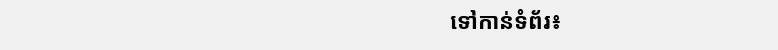ទៅកាន់ទំព័រ៖